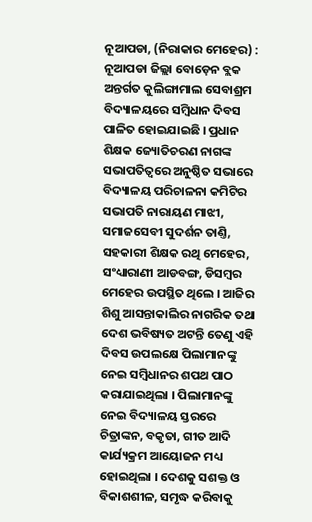ନୂଆପଡା, (ନିରାକାର ମେହେର) : ନୂଆପଡା ଜିଲ୍ଲା ବୋଡ଼େନ ବ୍ଲକ ଅନ୍ତର୍ଗତ କୁଲିଙ୍ଗାମାଲ ସେବାଶ୍ରମ ବିଦ୍ୟାଳୟରେ ସମ୍ବିଧାନ ଦିବସ ପାଳିତ ହୋଇଯାଇଛି । ପ୍ରଧାନ ଶିକ୍ଷକ ଜ୍ୟୋତିଚରଣ ନାଗଙ୍କ ସଭାପତିତ୍ୱରେ ଅନୁଷ୍ଠିତ ସଭାରେ ବିଦ୍ୟାଳୟ ପରିଚାଳନା କମିଟିର ସଭାପତି ନାରାୟଣ ମାଝୀ, ସମାଜସେବୀ ସୁଦର୍ଶନ ତାଣ୍ତି, ସହକାରୀ ଶିକ୍ଷକ ରଥି ମେହେର, ସଂଧ୍ୟାରାଣୀ ଆଡବଙ୍ଗ, ଡିସମ୍ଵର ମେହେର ଉପସ୍ଥିତ ଥିଲେ । ଆଜିର ଶିଶୁ ଆସନ୍ତାକାଲିର ନାଗରିକ ତଥା ଦେଶ ଭବିଷ୍ୟତ ଅଟନ୍ତି ତେଣୁ ଏହି ଦିବସ ଉପଲକ୍ଷେ ପିଲାମାନଙ୍କୁ ନେଇ ସମ୍ବିଧାନର ଶପଥ ପାଠ କରାଯାଇଥିଲା । ପିଲାମାନଙ୍କୁ ନେଇ ବିଦ୍ୟାଳୟ ସ୍ତରରେ ଚିତ୍ରାଙ୍କନ, ବକୃତା, ଗୀତ ଆଦି କାର୍ଯ୍ୟକ୍ରମ ଆୟୋଜନ ମଧ୍ୟ ହୋଇଥିଲା । ଦେଶକୁ ସଶକ୍ତ ଓ ବିକାଶଶୀଳ, ସମୃଦ୍ଧ କରିବାକୁ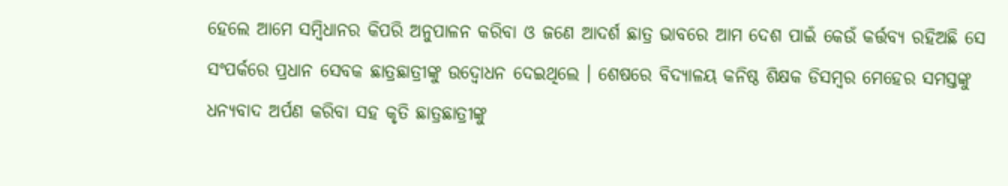ହେଲେ ଆମେ ସମ୍ବିଧାନର କିପରି ଅନୁପାଳନ କରିବା ଓ ଜଣେ ଆଦର୍ଶ ଛାତ୍ର ଭାବରେ ଆମ ଦେଶ ପାଇଁ କେଉଁ କର୍ତ୍ତବ୍ୟ ରହିଅଛି ସେ ସଂପର୍କରେ ପ୍ରଧାନ ସେବକ ଛାତ୍ରଛାତ୍ରୀଙ୍କୁ ଉଦ୍ବୋଧନ ଦେଇଥିଲେ । ଶେଷରେ ବିଦ୍ୟାଳୟ କନିଷ୍ଠ ଶିକ୍ଷକ ଡିସମ୍ଵର ମେହେର ସମସ୍ତଙ୍କୁ ଧନ୍ୟବାଦ ଅର୍ପଣ କରିବା ସହ କୃତି ଛାତ୍ରଛାତ୍ରୀଙ୍କୁ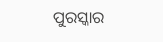ପୁରସ୍କାର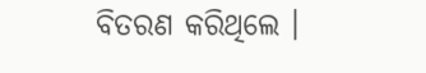ବିତରଣ କରିଥିଲେ ।